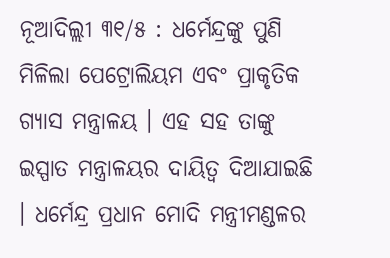ନୂଆଦିଲ୍ଲୀ ୩୧/୫ : ଧର୍ମେନ୍ଦ୍ରଙ୍କୁ ପୁଣି ମିଳିଲା ପେଟ୍ରୋଲିୟମ ଏବଂ ପ୍ରାକୃତିକ ଗ୍ୟାସ ମନ୍ତ୍ରାଳୟ । ଏହ ସହ ତାଙ୍କୁ ଇସ୍ପାତ ମନ୍ତ୍ରାଳୟର ଦାୟିତ୍ୱ ଦିଆଯାଇଛି । ଧର୍ମେନ୍ଦ୍ର ପ୍ରଧାନ ମୋଦି ମନ୍ତ୍ରୀମଣ୍ଡଳର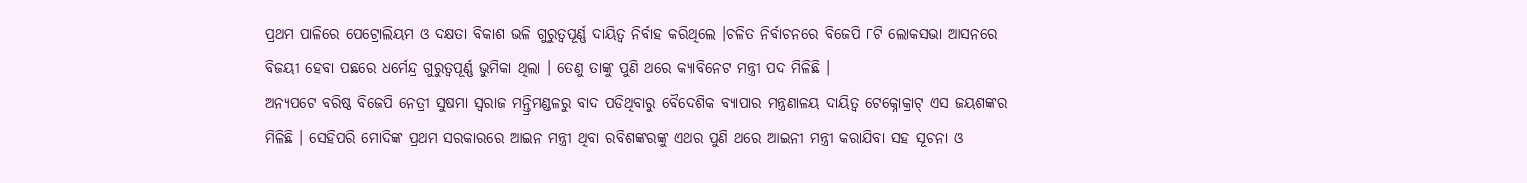ପ୍ରଥମ ପାଳିରେ ପେଟ୍ରୋଲିୟମ ଓ ଦକ୍ଷତା ବିକାଶ ଭଳି ଗୁରୁତ୍ୱପୂର୍ଣ୍ଣ ଦାୟିତ୍ୱ ନିର୍ବାହ କରିଥିଲେ ।ଚଳିତ ନିର୍ବାଚନରେ ବିଜେପି ୮ଟି ଲୋକସଭା ଆସନରେ ବିଜୟୀ ହେବା ପଛରେ ଧର୍ମେନ୍ଦ୍ର ଗୁରୁତ୍ୱପୂର୍ଣ୍ଣ ଭୁମିକା ଥିଲା । ତେଣୁ ତାଙ୍କୁ ପୁଣି ଥରେ କ୍ୟାବିନେଟ ମନ୍ତ୍ରୀ ପଦ ମିଳିଛି ।
ଅନ୍ୟପଟେ ବରିଷ୍ଠ ବିଜେପି ନେତ୍ରୀ ସୁଷମା ସ୍ୱରାଜ ମନ୍ତ୍ରିମଣ୍ଡଳରୁ ବାଦ ପଡିଥିବାରୁ ବୈଦେଶିକ ବ୍ୟାପାର ମନ୍ତ୍ରଣାଳୟ ଦାୟିତ୍ୱ ଟେକ୍ନୋକ୍ରାଟ୍ ଏସ ଜୟଶଙ୍କର ମିଳିଛି । ସେହିପରି ମୋଦିଙ୍କ ପ୍ରଥମ ସରକାରରେ ଆଇନ ମନ୍ତ୍ରୀ ଥିବା ରବିଶଙ୍କରଙ୍କୁ ଏଥର ପୁଣି ଥରେ ଆଇନୀ ମନ୍ତ୍ରୀ କରାଯିବା ସହ ସୂଚନା ଓ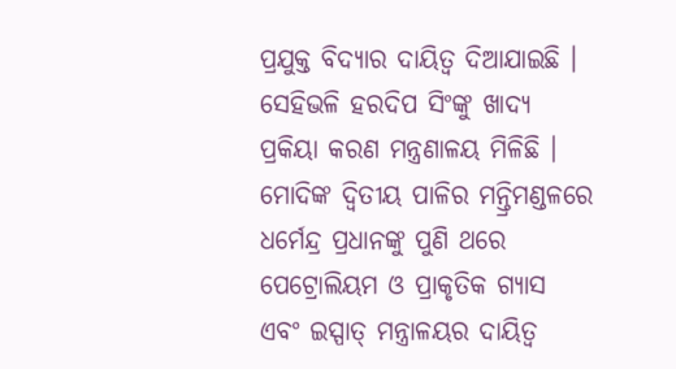ପ୍ରଯୁକ୍ତ ବିଦ୍ୟାର ଦାୟିତ୍ୱ ଦିଆଯାଇଛି । ସେହିଭଳି ହରଦିପ ସିଂଙ୍କୁ ଖାଦ୍ୟ ପ୍ରକିୟା କରଣ ମନ୍ତ୍ରଣାଳୟ ମିଳିଛି । ମୋଦିଙ୍କ ଦ୍ୱିତୀୟ ପାଳିର ମନ୍ତ୍ରିମଣ୍ଡଳରେ ଧର୍ମେନ୍ଦ୍ର ପ୍ରଧାନଙ୍କୁ ପୁଣି ଥରେ ପେଟ୍ରୋଲିୟମ ଓ ପ୍ରାକୃତିକ ଗ୍ୟାସ ଏବଂ ଇସ୍ପାତ୍ ମନ୍ତ୍ରାଳୟର ଦାୟିତ୍ୱ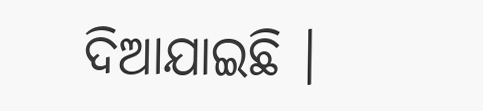ଦିଆଯାଇଛି ।